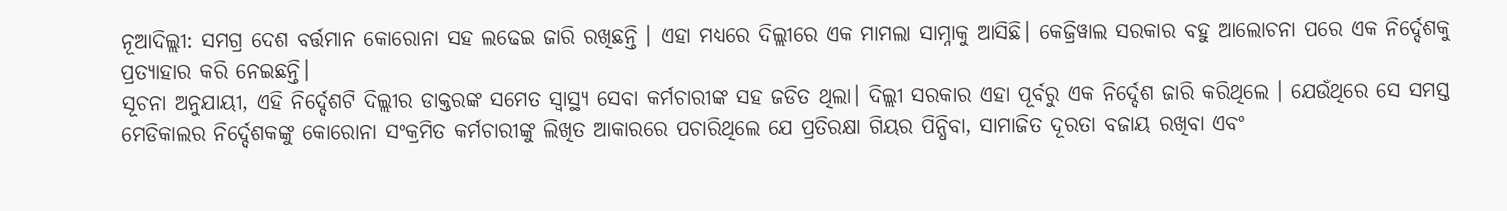ନୂଆଦିଲ୍ଲୀ: ସମଗ୍ର ଦେଶ ବର୍ତ୍ତମାନ କୋରୋନା ସହ ଲଢେଇ ଜାରି ରଖିଛନ୍ତି । ଏହା ମଧ୍ୟରେ ଦିଲ୍ଲୀରେ ଏକ ମାମଲା ସାମ୍ନାକୁ ଆସିଛି। କେଜ୍ରିୱାଲ ସରକାର ବହୁ ଆଲୋଚନା ପରେ ଏକ ନିର୍ଦ୍ଦେଶକୁ ପ୍ରତ୍ୟାହାର କରି ନେଇଛନ୍ତି।
ସୂଚନା ଅନୁଯାୟୀ, ଏହି ନିର୍ଦ୍ଦେଶଟି ଦିଲ୍ଲୀର ଡାକ୍ତରଙ୍କ ସମେତ ସ୍ୱାସ୍ଥ୍ୟ ସେବା କର୍ମଚାରୀଙ୍କ ସହ ଜଡିତ ଥିଲା। ଦିଲ୍ଲୀ ସରକାର ଏହା ପୂର୍ବରୁ ଏକ ନିର୍ଦ୍ଦେଶ ଜାରି କରିଥିଲେ । ଯେଉଁଥିରେ ସେ ସମସ୍ତ ମେଡିକାଲର ନିର୍ଦ୍ଦେଶକଙ୍କୁ କୋରୋନା ସଂକ୍ରମିତ କର୍ମଚାରୀଙ୍କୁ ଲିଖିତ ଆକାରରେ ପଚାରିଥିଲେ ଯେ ପ୍ରତିରକ୍ଷା ଗିୟର ପିନ୍ଧିବା, ସାମାଜିତ ଦୂରତା ବଜାୟ ରଖିବା ଏବଂ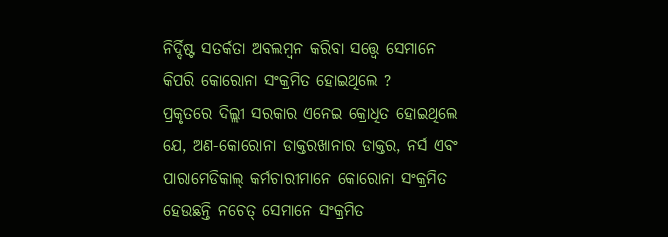ନିର୍ଦ୍ଦିଷ୍ଟ ସତର୍କତା ଅବଲମ୍ବନ କରିବା ସତ୍ତ୍ବେ ସେମାନେ କିପରି କୋରୋନା ସଂକ୍ରମିତ ହୋଇଥିଲେ ?
ପ୍ରକୃତରେ ଦିଲ୍ଲୀ ସରକାର ଏନେଇ କ୍ରୋଧିତ ହୋଇଥିଲେ ଯେ, ଅଣ-କୋରୋନା ଡାକ୍ତରଖାନାର ଡାକ୍ତର, ନର୍ସ ଏବଂ ପାରାମେଡିକାଲ୍ କର୍ମଚାରୀମାନେ କୋରୋନା ସଂକ୍ରମିତ ହେଉଛନ୍ତି ନଚେତ୍ ସେମାନେ ସଂକ୍ରମିତ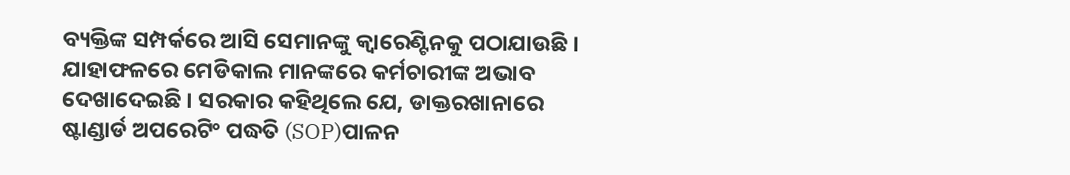ବ୍ୟକ୍ତିଙ୍କ ସମ୍ପର୍କରେ ଆସି ସେମାନଙ୍କୁ କ୍ବାରେଣ୍ଟିନକୁ ପଠାଯାଉଛି । ଯାହାଫଳରେ ମେଡିକାଲ ମାନଙ୍କରେ କର୍ମଚାରୀଙ୍କ ଅଭାବ ଦେଖାଦେଇଛି । ସରକାର କହିଥିଲେ ଯେ, ଡାକ୍ତରଖାନାରେ ଷ୍ଟାଣ୍ଡାର୍ଡ ଅପରେଟିଂ ପଦ୍ଧତି (SOP)ପାଳନ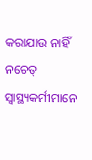କରାଯାଉ ନାହିଁ ନଚେତ୍ ସ୍ବାସ୍ଥ୍ୟକର୍ମୀମାନେ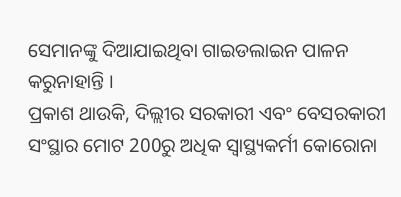ସେମାନଙ୍କୁ ଦିଆଯାଇଥିବା ଗାଇଡଲାଇନ ପାଳନ କରୁନାହାନ୍ତି ।
ପ୍ରକାଶ ଥାଉକି, ଦିଲ୍ଲୀର ସରକାରୀ ଏବଂ ବେସରକାରୀ ସଂସ୍ଥାର ମୋଟ 200ରୁ ଅଧିକ ସ୍ବାସ୍ଥ୍ୟକର୍ମୀ କୋରୋନା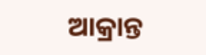ଆକ୍ରାନ୍ତ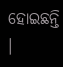ହୋଇଛନ୍ତି ।